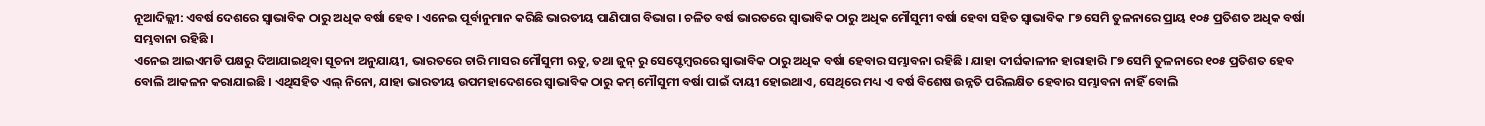ନୂଆଦିଲ୍ଲୀ: ଏବର୍ଷ ଦେଶରେ ସ୍ବାଭାବିକ ଠାରୁ ଅଧିକ ବର୍ଷା ହେବ । ଏନେଇ ପୂର୍ବାନୁମାନ କରିଛି ଭାରତୀୟ ପାଣିପାଗ ବିଭାଗ । ଚଳିତ ବର୍ଷ ଭାରତରେ ସ୍ୱାଭାବିକ ଠାରୁ ଅଧିକ ମୌସୁମୀ ବର୍ଷା ହେବା ସହିତ ସ୍ବାଭାବିକ ୮୭ ସେମି ତୁଳନାରେ ପ୍ରାୟ ୧୦୫ ପ୍ରତିଶତ ଅଧିକ ବର୍ଷା ସମ୍ଭବାନା ରହିଛି ।
ଏନେଇ ଆଇଏମଡି ପକ୍ଷରୁ ଦିଆଯାଇଥିବା ସୂଚନା ଅନୁଯାୟୀ, ଭାରତରେ ଚାରି ମାସର ମୌସୁମୀ ଋତୁ, ତଥା ଜୁନ୍ ରୁ ସେପ୍ଟେମ୍ବରରେ ସ୍ୱାଭାବିକ ଠାରୁ ଅଧିକ ବର୍ଷା ହେବାର ସମ୍ଭାବନା ରହିଛି । ଯାହା ଦୀର୍ଘକାଳୀନ ହାରାହାରି ୮୭ ସେମି ତୁଳନାରେ ୧୦୫ ପ୍ରତିଶତ ହେବ ବୋଲି ଆକଳନ କରାଯାଇଛି । ଏଥିସହିତ ଏଲ୍ ନିନୋ, ଯାହା ଭାରତୀୟ ଉପମହାଦେଶରେ ସ୍ୱାଭାବିକ ଠାରୁ କମ୍ ମୌସୁମୀ ବର୍ଷା ପାଇଁ ଦାୟୀ ହୋଇଥାଏ, ସେଥିରେ ମଧ୍ୟ ଏ ବର୍ଷ ବିଶେଷ ଉନ୍ନତି ପରିଲକ୍ଷିତ ହେବାର ସମ୍ଭାବନା ନାହିଁ ବୋଲି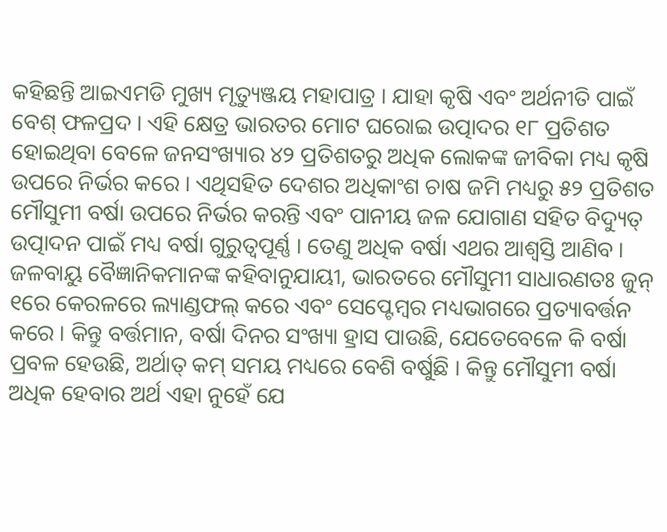କହିଛନ୍ତି ଆଇଏମଡି ମୁଖ୍ୟ ମୃତ୍ୟୁଞ୍ଜୟ ମହାପାତ୍ର । ଯାହା କୃଷି ଏବଂ ଅର୍ଥନୀତି ପାଇଁ ବେଶ୍ ଫଳପ୍ରଦ । ଏହି କ୍ଷେତ୍ର ଭାରତର ମୋଟ ଘରୋଇ ଉତ୍ପାଦର ୧୮ ପ୍ରତିଶତ ହୋଇଥିବା ବେଳେ ଜନସଂଖ୍ୟାର ୪୨ ପ୍ରତିଶତରୁ ଅଧିକ ଲୋକଙ୍କ ଜୀବିକା ମଧ୍ୟ କୃଷି ଉପରେ ନିର୍ଭର କରେ । ଏଥିସହିତ ଦେଶର ଅଧିକାଂଶ ଚାଷ ଜମି ମଧ୍ୟରୁ ୫୨ ପ୍ରତିଶତ ମୌସୁମୀ ବର୍ଷା ଉପରେ ନିର୍ଭର କରନ୍ତି ଏବଂ ପାନୀୟ ଜଳ ଯୋଗାଣ ସହିତ ବିଦ୍ୟୁତ୍ ଉତ୍ପାଦନ ପାଇଁ ମଧ୍ୟ ବର୍ଷା ଗୁରୁତ୍ୱପୂର୍ଣ୍ଣ । ତେଣୁ ଅଧିକ ବର୍ଷା ଏଥର ଆଶ୍ବସ୍ତି ଆଣିବ ।
ଜଳବାୟୁ ବୈଜ୍ଞାନିକମାନଙ୍କ କହିବାନୁଯାୟୀ, ଭାରତରେ ମୌସୁମୀ ସାଧାରଣତଃ ଜୁନ୍ ୧ରେ କେରଳରେ ଲ୍ୟାଣ୍ଡଫଲ୍ କରେ ଏବଂ ସେପ୍ଟେମ୍ବର ମଧ୍ୟଭାଗରେ ପ୍ରତ୍ୟାବର୍ତ୍ତନ କରେ । କିନ୍ତୁ ବର୍ତ୍ତମାନ, ବର୍ଷା ଦିନର ସଂଖ୍ୟା ହ୍ରାସ ପାଉଛି, ଯେତେବେଳେ କି ବର୍ଷା ପ୍ରବଳ ହେଉଛି, ଅର୍ଥାତ୍ କମ୍ ସମୟ ମଧ୍ୟରେ ବେଶି ବର୍ଷୁଛି । କିନ୍ତୁ ମୌସୁମୀ ବର୍ଷା ଅଧିକ ହେବାର ଅର୍ଥ ଏହା ନୁହେଁ ଯେ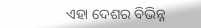ଏହା ଦେଶର ବିଭିନ୍ନ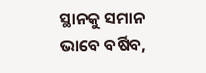ସ୍ଥାନକୁ ସମାନ ଭାବେ ବର୍ଷିବ,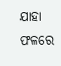ଯାହା ଫଳରେ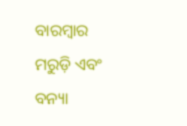ବାରମ୍ବାର ମରୁଡ଼ି ଏବଂ ବନ୍ୟା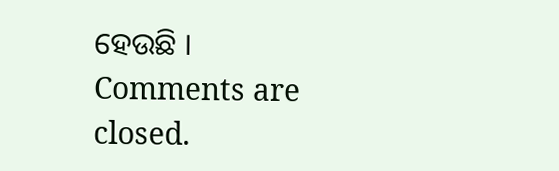ହେଉଛି ।
Comments are closed.